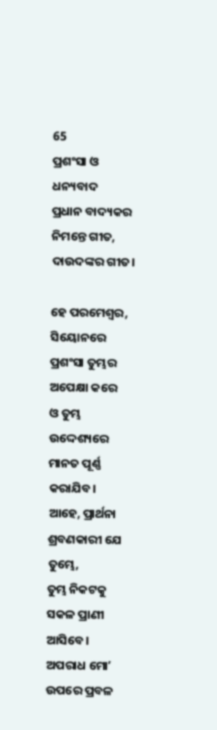65
ପ୍ରଶଂସା ଓ ଧନ୍ୟବାଦ
ପ୍ରଧାନ ବାଦ୍ୟକର ନିମନ୍ତେ ଗୀତ, ଦାଉଦଙ୍କର ଗୀତ।

ହେ ପରମେଶ୍ୱର, ସିୟୋନରେ ପ୍ରଶଂସା ତୁମ୍ଭର ଅପେକ୍ଷା କରେ
ଓ ତୁମ୍ଭ ଉଦ୍ଦେଶ୍ୟରେ ମାନତ ପୂର୍ଣ୍ଣ କରାଯିବ।
ଆହେ, ପ୍ରାର୍ଥନା ଶ୍ରବଣକାରୀ ଯେ ତୁମ୍ଭେ,
ତୁମ୍ଭ ନିକଟକୁ ସକଳ ପ୍ରାଣୀ ଆସିବେ।
ଅପରାଧ ମୋʼ ଉପରେ ପ୍ରବଳ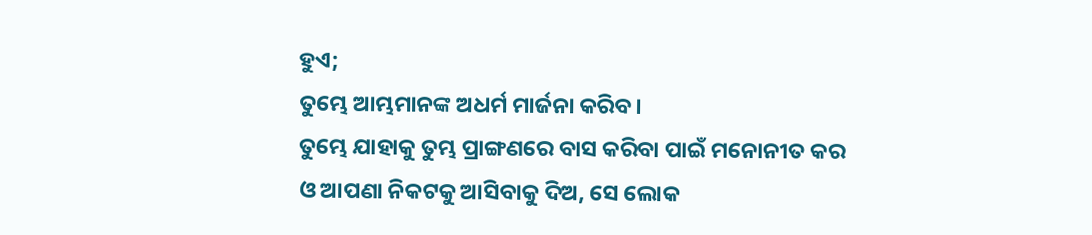ହୁଏ;
ତୁମ୍ଭେ ଆମ୍ଭମାନଙ୍କ ଅଧର୍ମ ମାର୍ଜନା କରିବ।
ତୁମ୍ଭେ ଯାହାକୁ ତୁମ୍ଭ ପ୍ରାଙ୍ଗଣରେ ବାସ କରିବା ପାଇଁ ମନୋନୀତ କର
ଓ ଆପଣା ନିକଟକୁ ଆସିବାକୁ ଦିଅ, ସେ ଲୋକ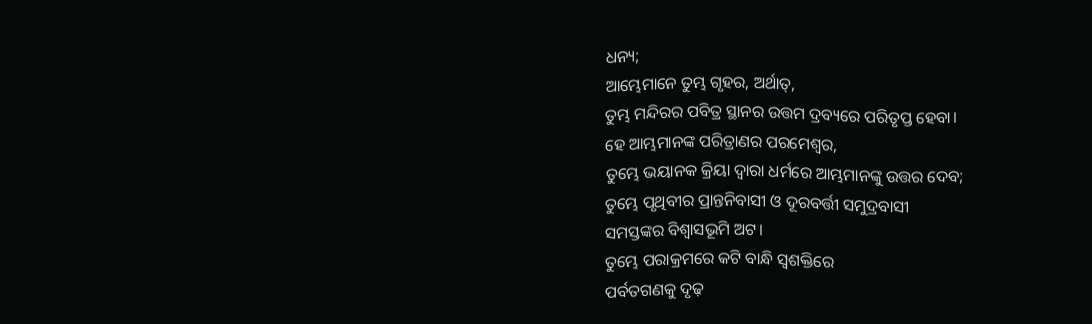ଧନ୍ୟ;
ଆମ୍ଭେମାନେ ତୁମ୍ଭ ଗୃହର, ଅର୍ଥାତ୍‍,
ତୁମ୍ଭ ମନ୍ଦିରର ପବିତ୍ର ସ୍ଥାନର ଉତ୍ତମ ଦ୍ରବ୍ୟରେ ପରିତୃପ୍ତ ହେବା।
ହେ ଆମ୍ଭମାନଙ୍କ ପରିତ୍ରାଣର ପରମେଶ୍ୱର,
ତୁମ୍ଭେ ଭୟାନକ କ୍ରିୟା ଦ୍ୱାରା ଧର୍ମରେ ଆମ୍ଭମାନଙ୍କୁ ଉତ୍ତର ଦେବ;
ତୁମ୍ଭେ ପୃଥିବୀର ପ୍ରାନ୍ତନିବାସୀ ଓ ଦୂରବର୍ତ୍ତୀ ସମୁଦ୍ରବାସୀ
ସମସ୍ତଙ୍କର ବିଶ୍ୱାସଭୂମି ଅଟ।
ତୁମ୍ଭେ ପରାକ୍ରମରେ କଟି ବାନ୍ଧି ସ୍ୱଶକ୍ତିରେ
ପର୍ବତଗଣକୁ ଦୃଢ଼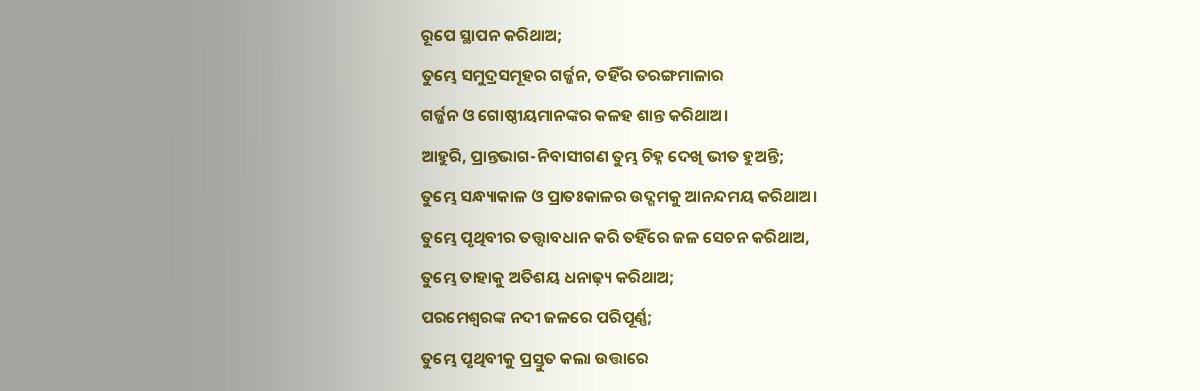ରୂପେ ସ୍ଥାପନ କରିଥାଅ;
ତୁମ୍ଭେ ସମୁଦ୍ରସମୂହର ଗର୍ଜ୍ଜନ, ତହିଁର ତରଙ୍ଗମାଳାର
ଗର୍ଜ୍ଜନ ଓ ଗୋଷ୍ଠୀୟମାନଙ୍କର କଳହ ଶାନ୍ତ କରିଥାଅ।
ଆହୁରି, ପ୍ରାନ୍ତଭାଗ-ନିବାସୀଗଣ ତୁମ୍ଭ ଚିହ୍ନ ଦେଖି ଭୀତ ହୁଅନ୍ତି;
ତୁମ୍ଭେ ସନ୍ଧ୍ୟାକାଳ ଓ ପ୍ରାତଃକାଳର ଉଦ୍ଗମକୁ ଆନନ୍ଦମୟ କରିଥାଅ।
ତୁମ୍ଭେ ପୃଥିବୀର ତତ୍ତ୍ୱାବଧାନ କରି ତହିଁରେ ଜଳ ସେଚନ କରିଥାଅ,
ତୁମ୍ଭେ ତାହାକୁ ଅତିଶୟ ଧନାଢ଼୍ୟ କରିଥାଅ;
ପରମେଶ୍ୱରଙ୍କ ନଦୀ ଜଳରେ ପରିପୂର୍ଣ୍ଣ;
ତୁମ୍ଭେ ପୃଥିବୀକୁ ପ୍ରସ୍ତୁତ କଲା ଉତ୍ତାରେ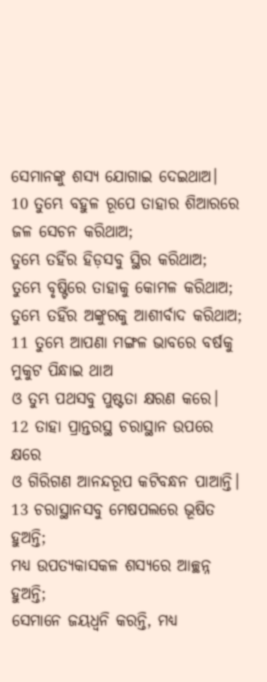ସେମାନଙ୍କୁ ଶସ୍ୟ ଯୋଗାଇ ଦେଇଥାଅ।
10 ତୁମ୍ଭେ ବହୁଳ ରୂପେ ତାହାର ଶିଆରରେ ଜଳ ସେଚନ କରିଥାଅ;
ତୁମ୍ଭେ ତହିଁର ହିଡ଼ସବୁ ସ୍ଥିର କରିଥାଅ;
ତୁମ୍ଭେ ବୃଷ୍ଟିରେ ତାହାକୁ କୋମଳ କରିଥାଅ;
ତୁମ୍ଭେ ତହିଁର ଅଙ୍କୁରକୁ ଆଶୀର୍ବାଦ କରିଥାଅ;
11 ତୁମ୍ଭେ ଆପଣା ମଙ୍ଗଳ ଭାବରେ ବର୍ଷକୁ ମୁକୁଟ ପିନ୍ଧାଇ ଥାଅ
ଓ ତୁମ୍ଭ ପଥସବୁ ପୁଷ୍ଟତା କ୍ଷରଣ କରେ।
12 ତାହା ପ୍ରାନ୍ତରସ୍ଥ ଚରାସ୍ଥାନ ଉପରେ କ୍ଷରେ
ଓ ଗିରିଗଣ ଆନନ୍ଦରୂପ କଟିବନ୍ଧନ ପାଆନ୍ତି।
13 ଚରାସ୍ଥାନସବୁ ମେଷପଲରେ ଭୂଷିତ ହୁଅନ୍ତି;
ମଧ୍ୟ ଉପତ୍ୟକାସକଳ ଶସ୍ୟରେ ଆଚ୍ଛନ୍ନ ହୁଅନ୍ତି;
ସେମାନେ ଜୟଧ୍ୱନି କରନ୍ତି, ମଧ୍ୟ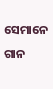ସେମାନେ ଗାନ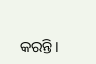କରନ୍ତି।